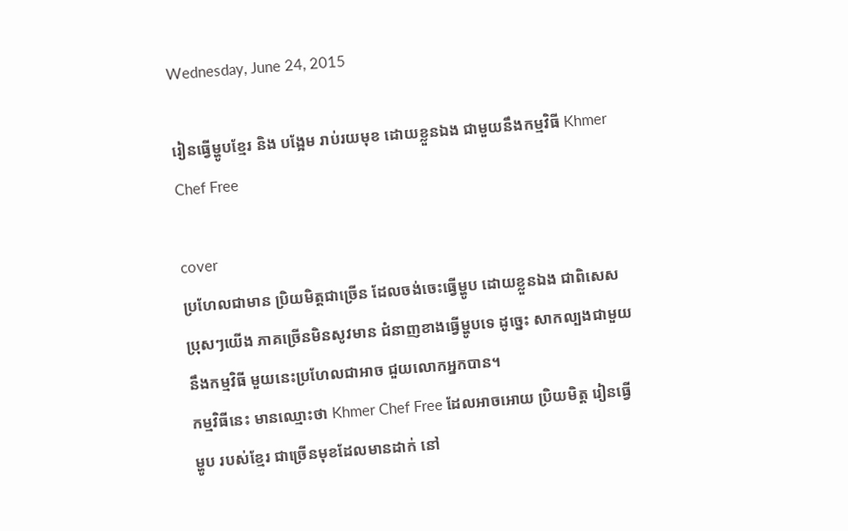Wednesday, June 24, 2015

រៀនធ្វើម្ហូបខ្មែរ និង បង្អែម រាប់រយមុខ ដោយខ្លួនឯង ជាមួយនឹងកម្មវិធី Khmer Chef Free

cover
ប្រហែលជាមាន ប្រិយមិត្តជាច្រើន ដែលចង់ចេះធ្វើម្ហូប ដោយខ្លួនឯង ជាពិសេសប្រុសៗយើង ភាគច្រើនមិនសូវមាន ជំនាញខាងធ្វើម្ហូបទេ ដូច្នេះ សាកល្បងជាមួយនឹងកម្មវិធី មួយនេះប្រហែលជាអាច ជួយលោកអ្នកបាន។
កម្មវិធីនេះ មានឈ្មោះថា Khmer Chef Free ដែលអាចអោយ ប្រិយមិត្ត រៀនធ្វើម្ហូប របស់ខ្មែរ ជាច្រើនមុខដែលមានដាក់ នៅ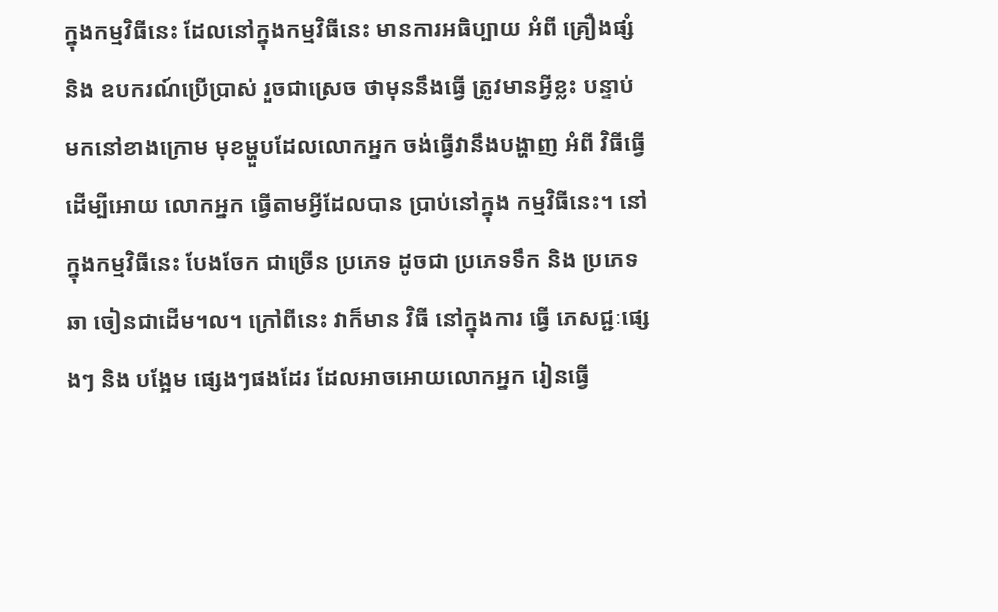ក្នុងកម្មវិធីនេះ ដែលនៅក្នុងកម្មវិធីនេះ មានការអធិប្បាយ អំពី គ្រឿងផ្សំ និង ឧបករណ៍ប្រើប្រាស់ រួចជាស្រេច ថាមុននឹងធ្វើ ត្រូវមានអ្វីខ្លះ បន្ទាប់ មកនៅខាងក្រោម មុខម្ហួបដែលលោកអ្នក ចង់ធ្វើវានឹងបង្ហាញ អំពី វិធីធ្វើ ដើម្បីអោយ លោកអ្នក ធ្វើតាមអ្វីដែលបាន ប្រាប់នៅក្នុង កម្មវិធីនេះ។ នៅក្នុងកម្មវិធីនេះ បែងចែក ជាច្រើន ប្រភេទ ដូចជា ប្រភេទទឹក និង ប្រភេទ ឆា ចៀនជាដើម។ល។ ក្រៅពីនេះ វាក៏មាន វិធី នៅក្នុងការ ធ្វើ ភេសជ្ជៈផ្សេងៗ និង បង្អែម ផ្សេងៗផងដែរ ដែលអាចអោយលោកអ្នក រៀនធ្វើ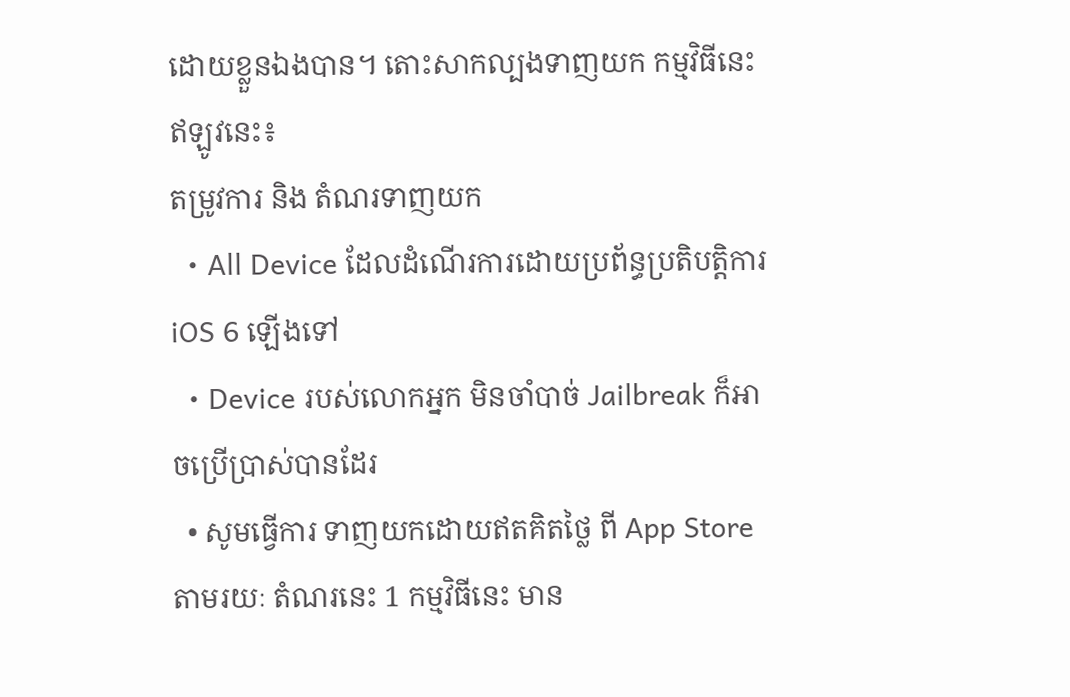ដោយខ្លួនឯងបាន។ តោះសាកល្បងទាញយក កម្មវិធីនេះ ឥឡូវនេះ៖
តម្រូវការ និង តំណរទាញយក
  • All Device ដែលដំណើរការដោយប្រព័ន្ធប្រតិបត្តិការ iOS 6 ឡើងទៅ
  • Device របស់លោកអ្នក មិនចាំបាច់ Jailbreak ក៏អាចប្រើប្រាស់បានដែរ
  • សូមធ្វើការ ទាញយកដោយឥតគិតថ្លៃ ពី App Store តាមរយៈ តំណរនេះ 1 កម្មវិធីនេះ មាន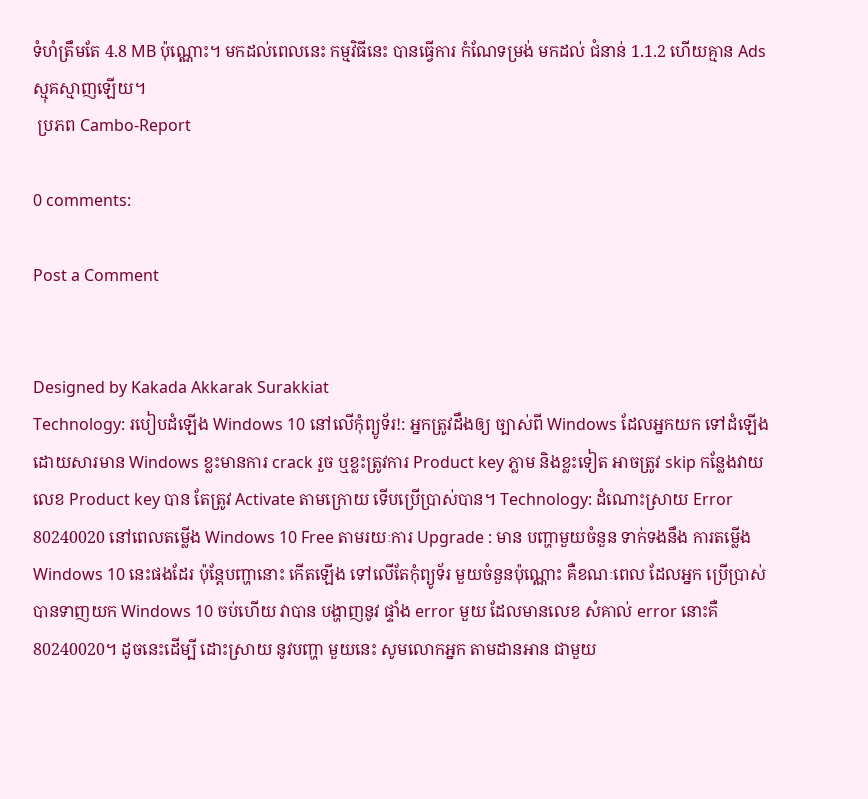ទំហំត្រឹមតែ 4.8 MB ប៉ុណ្ណោះ។ មកដល់ពេលនេះ កម្មវិធីនេះ បានធ្វើការ កំណែទម្រង់ មកដល់ ជំនាន់ 1.1.2 ហើយគ្មាន Ads ស្មុគស្មាញឡើយ។
 ប្រភព Cambo-Report

0 comments:

Post a Comment


Designed by Kakada Akkarak Surakkiat
Technology: របៀបដំឡើង Windows 10 នៅលើកុំព្យូទ័រ!: អ្នកត្រូវដឹងឲ្យ ច្បាស់ពី Windows ដែលអ្នកយក ទៅដំឡើង ដោយសារមាន Windows ខ្លះមានការ crack រួច ឬខ្លះត្រូវការ Product key ភ្លាម និងខ្លះទៀត អាចត្រូវ skip កន្លែងវាយលេខ Product key បាន តែត្រូវ Activate តាមក្រោយ ទើបប្រើប្រាស់បាន។ Technology: ដំណោះស្រាយ Error 80240020 នៅពេលតម្លើង Windows 10 Free តាមរយៈការ Upgrade : មាន បញ្ហាមួយចំនួន ទាក់ទងនឹង ការតម្លើង Windows 10 នេះផងដែរ ប៉ុន្តែបញ្ហានោះ កើតឡើង ទៅលើតែកុំព្យូទ័រ មួយចំនួនប៉ុណ្ណោះ គឺខណៈពេល ដែលអ្នក ប្រើប្រាស់ បានទាញយក Windows 10 ចប់ហើយ វាបាន បង្ហាញនូវ ផ្ទាំង error មួយ ដែលមានលេខ សំគាល់ error នោះគឺ 80240020។ ដូចនេះដើម្បី ដោះស្រាយ នូវបញ្ហា មួយនេះ សូមលោកអ្នក តាមដានអាន ជាមួយ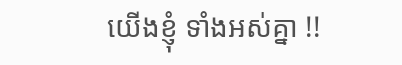យើងខ្ញុំ ទាំងអស់គ្នា !!